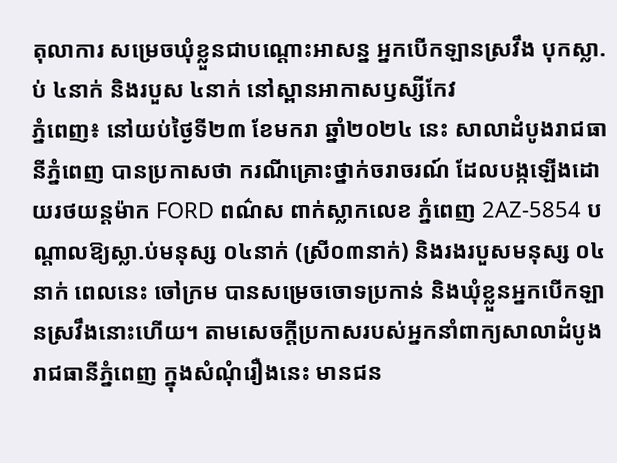តុលាការ សម្រេចឃុំខ្លួនជាបណ្តោះអាសន្ន អ្នកបើកឡានស្រវឹង បុកស្លា.ប់ ៤នាក់ និងរបួស ៤នាក់ នៅស្ពានអាកាសឫស្សីកែវ
ភ្នំពេញ៖ នៅយប់ថ្ងៃទី២៣ ខែមករា ឆ្នាំ២០២៤ នេះ សាលាដំបូងរាជធានីភ្នំពេញ បានប្រកាសថា ករណីគ្រោះថ្នាក់ចរាចរណ៍ ដែលបង្កឡើងដោយរថយន្តម៉ាក FORD ពណ៌ស ពាក់ស្លាកលេខ ភ្នំពេញ 2AZ-5854 បណ្តាលឱ្យស្លា.ប់មនុស្ស ០៤នាក់ (ស្រី០៣នាក់) និងរងរបួសមនុស្ស ០៤នាក់ ពេលនេះ ចៅក្រម បានសម្រេចចោទប្រកាន់ និងឃុំខ្លួនអ្នកបើកឡានស្រវឹងនោះហើយ។ តាមសេចក្តីប្រកាសរបស់អ្នកនាំពាក្យសាលាដំបូងរាជធានីភ្នំពេញ ក្នុងសំណុំរឿងនេះ មានជន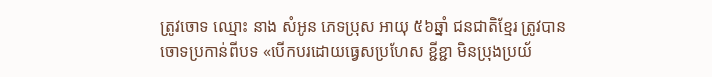ត្រូវចោទ ឈ្មោះ នាង សំអូន ភេទប្រុស អាយុ ៥៦ឆ្នាំ ជនជាតិខ្មែរ ត្រូវបានចោទប្រកាន់ពីបទ «បើកបរដោយធ្វេសប្រហែស ខ្ជីខ្ជា មិនប្រុងប្រយ័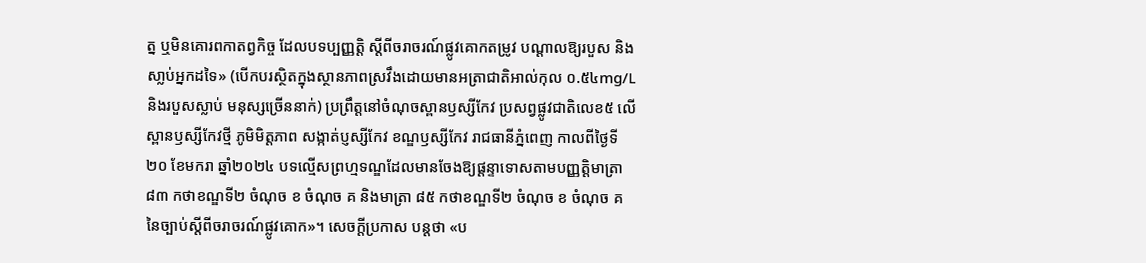ត្ន ឬមិនគោរពកាតព្វកិច្ច ដែលបទប្បញ្ញត្តិ ស្តីពីចរាចរណ៍ផ្លូវគោកតម្រូវ បណ្តាលឱ្យរបួស និងសា្លប់អ្នកដទៃ» (បើកបរស្ថិតក្នុងស្ថានភាពស្រវឹងដោយមានអត្រាជាតិអាល់កុល ០.៥៤mg/L និងរបួសស្លាប់ មនុស្សច្រើននាក់) ប្រព្រឹត្តនៅចំណុចស្ពានឫស្សីកែវ ប្រសព្វផ្លូវជាតិលេខ៥ លើស្ពានឫស្សីកែវថ្មី ភូមិមិត្តភាព សង្កាត់ប្ញស្សីកែវ ខណ្ឌឫស្សីកែវ រាជធានីភ្នំពេញ កាលពីថ្ងៃទី២០ ខែមករា ឆ្នាំ២០២៤ បទល្មើសព្រហ្មទណ្ឌដែលមានចែងឱ្យផ្ដន្ទាទោសតាមបញ្ញត្តិមាត្រា ៨៣ កថាខណ្ឌទី២ ចំណុច ខ ចំណុច គ និងមាត្រា ៨៥ កថាខណ្ឌទី២ ចំណុច ខ ចំណុច គ នៃច្បាប់ស្តីពីចរាចរណ៍ផ្លូវគោក»។ សេចក្តីប្រកាស បន្តថា «ប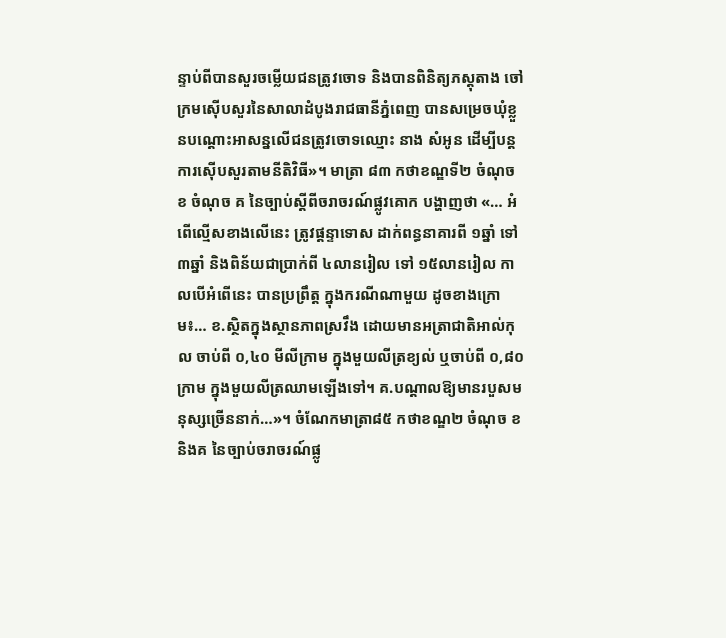ន្ទាប់ពីបានសួរចម្លើយជនត្រូវចោទ និងបានពិនិត្យភស្តុតាង ចៅក្រមស៊ើបសួរនៃសាលាដំបូងរាជធានីភ្នំពេញ បានសម្រេចឃុំខ្លួនបណ្តោះអាសន្នលើជនត្រូវចោទឈ្មោះ នាង សំអូន ដើម្បីបន្តការស៊ើបសួរតាមនីតិវិធី»។ មាត្រា ៨៣ កថាខណ្ឌទី២ ចំណុច ខ ចំណុច គ នៃច្បាប់ស្តីពីចរាចរណ៍ផ្លូវគោក បង្ហាញថា «… អំពើល្មើសខាងលើនេះ ត្រូវផ្តន្ទាទោស ដាក់ពន្ធនាគារពី ១ឆ្នាំ ទៅ ៣ឆ្នាំ និងពិន័យជាប្រាក់ពី ៤លានរៀល ទៅ ១៥លានរៀល កាលបើអំពើនេះ បានប្រព្រឹត្ត ក្នុងករណីណាមួយ ដូចខាងក្រោម៖… ខ.ស្ថិតក្នុងស្ថានភាពស្រវឹង ដោយមានអត្រាជាតិអាល់កុល ចាប់ពី ០,៤០ មីលីក្រាម ក្នុងមួយលីត្រខ្យល់ ឬចាប់ពី ០,៨០ ក្រាម ក្នុងមួយលីត្រឈាមឡើងទៅ។ គ.បណ្តាលឱ្យមានរបួសមនុស្សច្រើននាក់…»។ ចំណែកមាត្រា៨៥ កថាខណ្ឌ២ ចំណុច ខ និងគ នៃច្បាប់ចរាចរណ៍ផ្លូ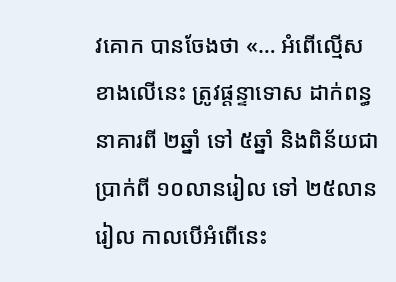វគោក បានចែងថា «… អំពើល្មើសខាងលើនេះ ត្រូវផ្តន្ទាទោស ដាក់ពន្ធនាគារពី ២ឆ្នាំ ទៅ ៥ឆ្នាំ និងពិន័យជាប្រាក់ពី ១០លានរៀល ទៅ ២៥លានរៀល កាលបើអំពើនេះ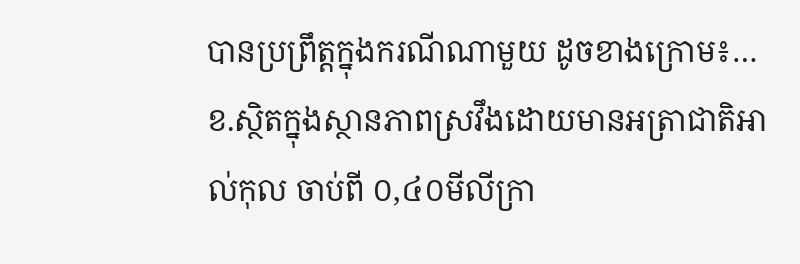បានប្រព្រឹត្តក្នុងករណីណាមួយ ដូចខាងក្រោម៖… ខ.ស្ថិតក្នុងស្ថានភាពស្រវឹងដោយមានអត្រាជាតិអាល់កុល ចាប់ពី ០,៤០មីលីក្រា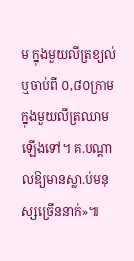ម ក្នុងមួយលីត្រខ្យល់ ឬចាប់ពី ០,៨០ក្រាម ក្នុងមួយលីត្រឈាម ឡើងទៅ។ គ.បណ្តាលឱ្យមានស្លា.ប់មនុស្សច្រើននាក់»៕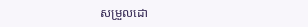សម្រួលដោ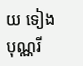យ ទៀង បុណ្ណរី